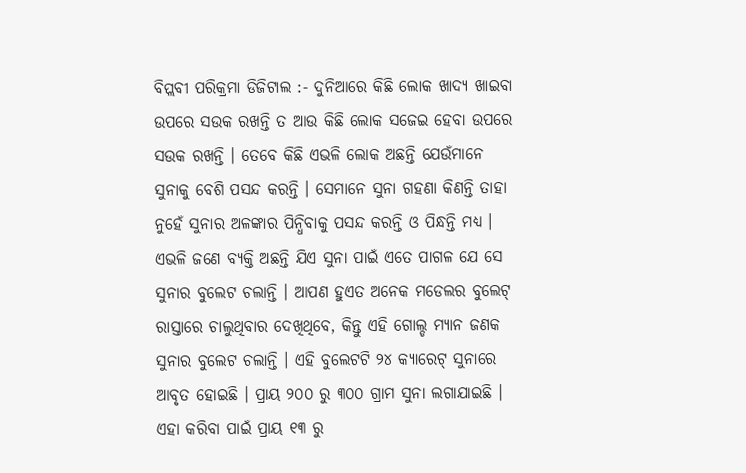ବିପ୍ଲବୀ ପରିକ୍ରମା ଡିଜିଟାଲ :- ଦୁନିଆରେ କିଛି ଲୋକ ଖାଦ୍ୟ ଖାଇବା ଉପରେ ସଉକ ରଖନ୍ତି ତ ଆଉ କିଛି ଲୋକ ସଜେଇ ହେବା ଉପରେ ସଉକ ରଖନ୍ତି । ତେବେ କିଛି ଏଭଳି ଲୋକ ଅଛନ୍ତି ଯେଉଁମାନେ ସୁନାକୁ ବେଶି ପସନ୍ଦ କରନ୍ତି । ସେମାନେ ସୁନା ଗହଣା କିଣନ୍ତି ତାହା ନୁହେଁ ସୁନାର ଅଳଙ୍କାର ପିନ୍ଧିବାକୁ ପସନ୍ଦ କରନ୍ତି ଓ ପିନ୍ଧନ୍ତି ମଧ୍ୟ । ଏଭଳି ଜଣେ ବ୍ୟକ୍ତି ଅଛନ୍ତି ଯିଏ ସୁନା ପାଇଁ ଏତେ ପାଗଳ ଯେ ସେ ସୁନାର ବୁଲେଟ ଚଲାନ୍ତି । ଆପଣ ହୁଏତ ଅନେକ ମଡେଲର ବୁଲେଟ୍ ରାସ୍ତାରେ ଚାଲୁଥିବାର ଦେଖିଥିବେ, କିନ୍ତୁ ଏହି ଗୋଲ୍ଡ ମ୍ୟାନ ଜଣକ ସୁନାର ବୁଲେଟ ଚଲାନ୍ତି । ଏହି ବୁଲେଟଟି ୨୪ କ୍ୟାରେଟ୍ ସୁନାରେ ଆବୃତ ହୋଇଛି । ପ୍ରାୟ ୨୦୦ ରୁ ୩୦୦ ଗ୍ରାମ ସୁନା ଲଗାଯାଇଛି । ଏହା କରିବା ପାଇଁ ପ୍ରାୟ ୧୩ ରୁ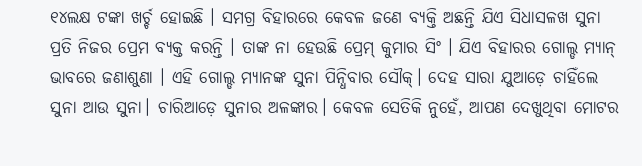୧୪ଲକ୍ଷ ଟଙ୍କା ଖର୍ଚ୍ଚ ହୋଇଛି । ସମଗ୍ର ବିହାରରେ କେବଳ ଜଣେ ବ୍ୟକ୍ତି ଅଛନ୍ତି ଯିଏ ସିଧାସଳଖ ସୁନା ପ୍ରତି ନିଜର ପ୍ରେମ ବ୍ୟକ୍ତ କରନ୍ତି । ତାଙ୍କ ନା ହେଉଛି ପ୍ରେମ୍ କୁମାର ସିଂ । ଯିଏ ବିହାରର ଗୋଲ୍ଡ ମ୍ୟାନ୍ ଭାବରେ ଜଣାଶୁଣା । ଏହି ଗୋଲ୍ଡ ମ୍ୟାନଙ୍କ ସୁନା ପିନ୍ଧିବାର ସୌକ୍। ଦେହ ସାରା ଯୁଆଡ଼େ ଚାହିଁଲେ ସୁନା ଆଉ ସୁନା। ଚାରିଆଡ଼େ ସୁନାର ଅଳଙ୍କାର। କେବଳ ସେତିକି ନୁହେଁ, ଆପଣ ଦେଖୁଥିବା ମୋଟର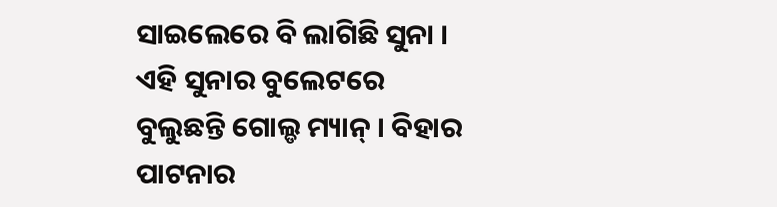ସାଇଲେରେ ବି ଲାଗିଛି ସୁନା । ଏହି ସୁନାର ବୁଲେଟରେ ବୁଲୁଛନ୍ତି ଗୋଲ୍ଡ ମ୍ୟାନ୍ । ବିହାର ପାଟନାର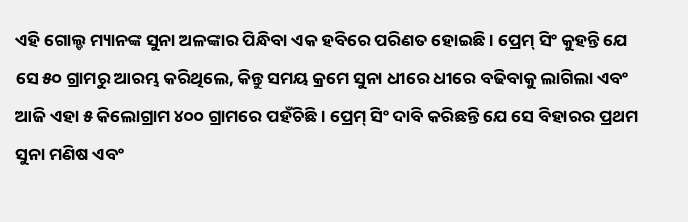ଏହି ଗୋଲ୍ଡ ମ୍ୟାନଙ୍କ ସୁନା ଅଳଙ୍କାର ପିନ୍ଧିବା ଏକ ହବିରେ ପରିଣତ ହୋଇଛି । ପ୍ରେମ୍ ସିଂ କୁହନ୍ତି ଯେ ସେ ୫୦ ଗ୍ରାମରୁ ଆରମ୍ଭ କରିଥିଲେ, କିନ୍ତୁ ସମୟ କ୍ରମେ ସୁନା ଧୀରେ ଧୀରେ ବଢିବାକୁ ଲାଗିଲା ଏବଂ ଆଜି ଏହା ୫ କିଲୋଗ୍ରାମ ୪୦୦ ଗ୍ରାମରେ ପହଁଚିଛି । ପ୍ରେମ୍ ସିଂ ଦାବି କରିଛନ୍ତି ଯେ ସେ ବିହାରର ପ୍ରଥମ ସୁନା ମଣିଷ ଏବଂ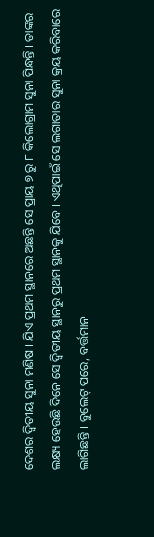ଦେଶର ଦ୍ୱିତୀୟ ସୁନା ମଣିଷ । ଯିଏ ପ୍ରଥମ ସ୍ଥାନରେ ଅଛନ୍ତି ସେ ପ୍ରାୟ ୭ ରୁ ୮ କିଲୋଗ୍ରାମ ସୁନା ପିନ୍ଧନ୍ତି । ତାଙ୍କର ଲକ୍ଷ୍ୟ ହେଉଛି ଦିନେ ସେ ଦ୍ୱିତୀୟ ସ୍ଥାନରୁ ପ୍ରଥମ ସ୍ଥାନକୁ ଯିବେ । ଏଥିପାଇଁ ସେ ଲଗାତାର ସୁନା କ୍ରୟ କରିବାରେ ଲାଗିଛନ୍ତି । ବୁଲେଟ୍ ପରେ, ବର୍ତ୍ତମାନ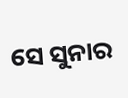ସେ ସୁନାର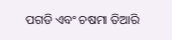ପଗଡି ଏବଂ ଚଷମା ତିଆରି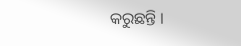କରୁଛନ୍ତି ।